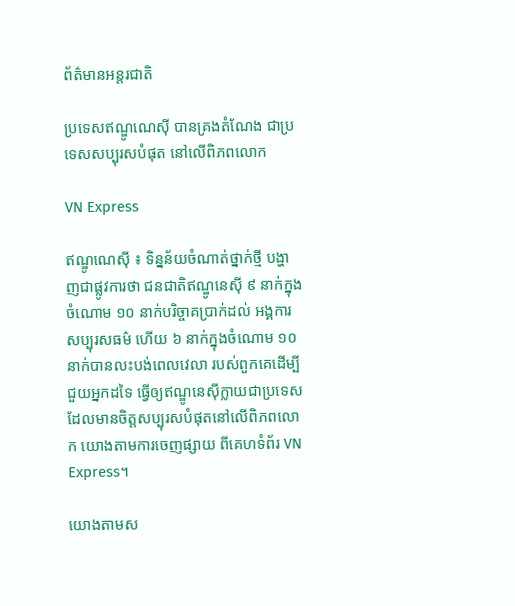ព័ត៌មានអន្តរជាតិ

ប្រទេសឥណ្ឌូណេស៊ី បានគ្រងតំណែង ជាប្រទេសសប្បុរសបំផុត នៅលើពិភពលោក

VN Express

ឥណ្ឌូណេស៊ី ៖ ទិន្នន័យចំណាត់ថ្នាក់ថ្មី បង្ហាញជាផ្លូវការថា ជនជាតិឥណ្ឌូនេស៊ី ៩ នាក់ក្នុងចំណោម ១០ នាក់បរិច្ចាគប្រាក់ដល់ អង្គការសប្បុរសធម៌ ហើយ ៦ នាក់ក្នុងចំណោម ១០ នាក់បានលះបង់ពេលវេលា របស់ពួកគេដើម្បីជួយអ្នកដទៃ ធ្វើឲ្យឥណ្ឌូនេស៊ីក្លាយជាប្រទេស ដែលមានចិត្តសប្បុរសបំផុតនៅលើពិភពលោក យោងតាមការចេញផ្សាយ ពីគេហទំព័រ VN Express។

យោងតាមស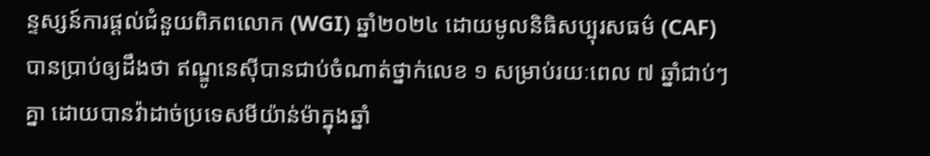ន្ទស្សន៍ការផ្តល់ជំនួយពិភពលោក (WGI) ឆ្នាំ២០២៤ ដោយមូលនិធិសប្បុរសធម៌ (CAF) បានប្រាប់ឲ្យដឹងថា ឥណ្ឌូនេស៊ីបានជាប់ចំណាត់ថ្នាក់លេខ ១ សម្រាប់រយៈពេល ៧ ឆ្នាំជាប់ៗគ្នា ដោយបានវ៉ាដាច់ប្រទេសមីយ៉ាន់ម៉ាក្នុងឆ្នាំ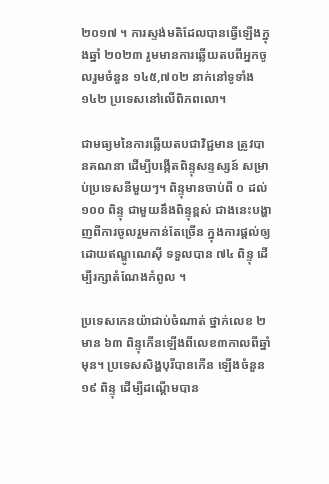២០១៧ ។ ការស្ទង់មតិដែលបានធ្វើឡើងក្នុងឆ្នាំ ២០២៣ រួមមានការឆ្លើយតបពីអ្នកចូលរួមចំនួន ១៤៥,៧០២ នាក់នៅទូទាំង ១៤២ ប្រទេសនៅលើពិភពលោ។

ជាមធ្យមនៃការឆ្លើយតបជាវិជ្ជមាន ត្រូវបានគណនា ដើម្បីបង្កើតពិន្ទុសន្ទស្សន៍ សម្រាប់ប្រទេសនីមួយៗ។ ពិន្ទុមានចាប់ពី ០ ដល់ ១០០ ពិន្ទុ ជាមួយនឹងពិន្ទុខ្ពស់ ជាងនេះបង្ហាញពីការចូលរួមកាន់តែច្រើន ក្នុងការផ្តល់ឲ្យ ដោយឥណ្ឌូណេស៊ី ទទួលបាន ៧៤ ពិន្ទុ ដើម្បីរក្សាតំណែងកំពូល ។

ប្រទេសកេនយ៉ាជាប់ចំណាត់ ថ្នាក់លេខ ២ មាន ៦៣ ពិន្ទុកើនឡើងពីលេខ៣កាលពីឆ្នាំមុន។ ប្រទេសសិង្ហបុរីបានកើន ឡើងចំនួន ១៩ ពិន្ទុ ដើម្បីដណ្តើមបាន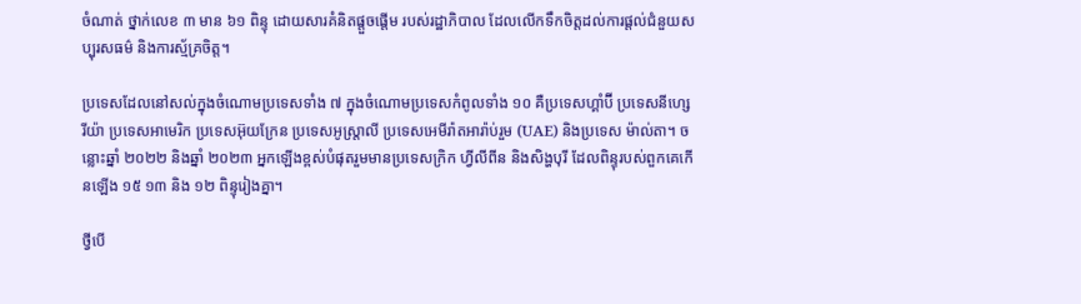ចំណាត់ ថ្នាក់លេខ ៣ មាន ៦១ ពិន្ទុ ដោយសារគំនិតផ្តួចផ្តើម របស់រដ្ឋាភិបាល ដែលលើកទឹកចិត្តដល់ការផ្តល់ជំនួយសប្បុរសធម៌ និងការស្ម័គ្រចិត្ត។

ប្រទេសដែលនៅសល់ក្នុងចំណោមប្រទេសទាំង ៧ ក្នុងចំណោមប្រទេសកំពូលទាំង ១០ គឺប្រទេសហ្គាំប៊ី ប្រទេសនីហ្សេរីយ៉ា ប្រទេសអាមេរិក ប្រទេសអ៊ុយក្រែន ប្រទេសអូស្ត្រាលី ប្រទេសអេមីរ៉ាតអារ៉ាប់រួម (UAE) និងប្រទេស ម៉ាល់តា។ ចន្លោះឆ្នាំ ២០២២ និងឆ្នាំ ២០២៣ អ្នកឡើងខ្ពស់បំផុតរួមមានប្រទេសក្រិក ហ្វីលីពីន និងសិង្ហបុរី ដែលពិន្ទុរបស់ពួកគេកើនឡើង ១៥ ១៣ និង ១២ ពិន្ទុរៀងគ្នា។

ថ្វីបើ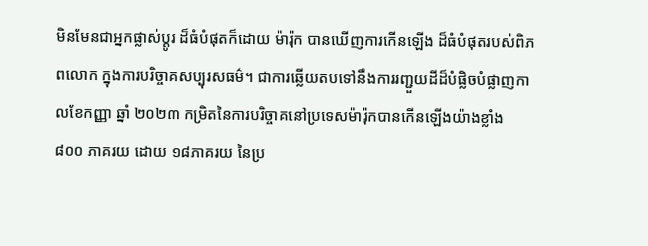មិនមែនជាអ្នកផ្លាស់ប្តូរ ដ៏ធំបំផុតក៏ដោយ ម៉ារ៉ុក បានឃើញការកើនឡើង ដ៏ធំបំផុតរបស់ពិភពលោក ក្នុងការបរិច្ចាគសប្បុរសធម៌។ ជាការឆ្លើយតបទៅនឹងការរញ្ជួយដីដ៏បំផ្លិចបំផ្លាញកាលខែកញ្ញា ឆ្នាំ ២០២៣ កម្រិតនៃការបរិច្ចាគនៅប្រទេសម៉ារ៉ុកបានកើនឡើងយ៉ាងខ្លាំង ៨០០ ភាគរយ ដោយ ១៨ភាគរយ នៃប្រ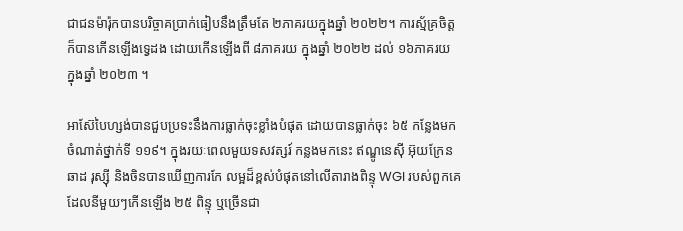ជាជនម៉ារ៉ុកបានបរិច្ចាគប្រាក់ធៀបនឹងត្រឹមតែ ២ភាគរយក្នុងឆ្នាំ ២០២២។ ការស្ម័គ្រចិត្តក៏បានកើនឡើងទ្វេដង ដោយកើនឡើងពី ៨ភាគរយ ក្នុងឆ្នាំ ២០២២ ដល់ ១៦ភាគរយ ក្នុងឆ្នាំ ២០២៣ ។

អាស៊ែបៃហ្សង់បានជួបប្រទះនឹងការធ្លាក់ចុះខ្លាំងបំផុត ដោយបានធ្លាក់ចុះ ៦៥ កន្លែងមកចំណាត់ថ្នាក់ទី ១១៩។ ក្នុងរយៈពេលមួយទសវត្សរ៍ កន្លងមកនេះ ឥណ្ឌូនេស៊ី អ៊ុយក្រែន ឆាដ រុស្ស៊ី និងចិនបានឃើញការកែ លម្អដ៏ខ្ពស់បំផុតនៅលើតារាងពិន្ទុ WGI របស់ពួកគេ ដែលនីមួយៗកើនឡើង ២៥ ពិន្ទុ ឬច្រើនជា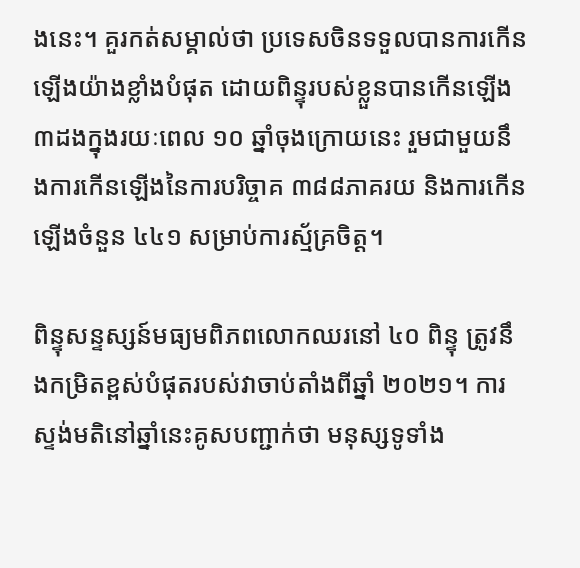ងនេះ។ គួរកត់សម្គាល់ថា ប្រទេសចិនទទួលបានការកើនឡើងយ៉ាងខ្លាំងបំផុត ដោយពិន្ទុរបស់ខ្លួនបានកើនឡើង៣ដងក្នុងរយៈពេល ១០ ឆ្នាំចុងក្រោយនេះ រួមជាមួយនឹងការកើនឡើងនៃការបរិច្ចាគ ៣៨៨ភាគរយ និងការកើនឡើងចំនួន ៤៤១ សម្រាប់ការស្ម័គ្រចិត្ត។

ពិន្ទុសន្ទស្សន៍មធ្យមពិភពលោកឈរនៅ ៤០ ពិន្ទុ ត្រូវនឹងកម្រិតខ្ពស់បំផុតរបស់វាចាប់តាំងពីឆ្នាំ ២០២១។ ការស្ទង់មតិនៅឆ្នាំនេះគូសបញ្ជាក់ថា មនុស្សទូទាំង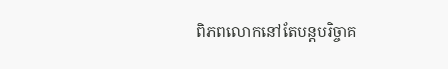ពិភពលោកនៅតែបន្តបរិច្ចាគ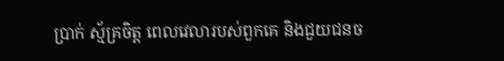ប្រាក់ ស្ម័គ្រចិត្ត ពេលវេលារបស់ពួកគេ និងជួយជនច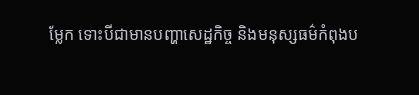ម្លែក ទោះបីជាមានបញ្ហាសេដ្ឋកិច្ច និងមនុស្សធម៌កំពុងប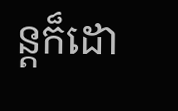ន្តក៏ដោ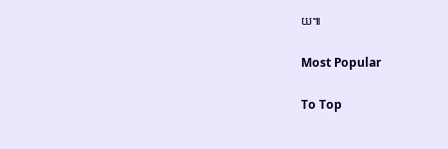យ៕

Most Popular

To Top